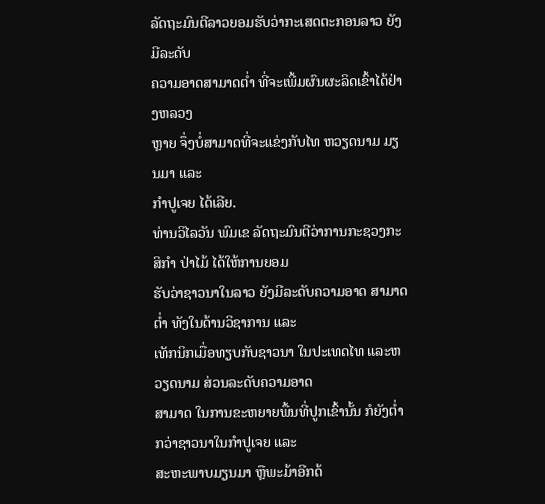ລັດຖະມົນຕີລາວຍອມຮັບວ່າກະເສດຕະກອນລາວ ຍັງມີລະດັບ
ຄວາມອາດສາມາດຕ່ຳ ທີ່ຈະເພີ້ມຜົນຜະລິດເຂົ້າໄດ້ຢ່າງຫລວງ
ຫຼາຍ ຈຶ່ງບໍ່ສາມາດທີ່ຈະແຂ່ງກັບໄທ ຫວຽດນາມ ມຽນມາ ແລະ
ກຳປູເຈຍ ໄດ້ເລີຍ.
ທ່ານວິໄລວັນ ພົມເຂ ລັດຖະມົນຕີວ່າການກະຊວງກະສິກຳ ປ່າໄມ້ ໄດ້ໃຫ້ການຍອມ
ຮັບວ່າຊາວນາໃນລາວ ຍັງມີລະດັບຄວາມອາດ ສາມາດຕ່ຳ ທັງໃນດ້ານວິຊາການ ແລະ
ເທັກນິກເມື່ອທຽບກັບຊາວນາ ໃນປະເທດໄທ ແລະຫວຽດນາມ ສ່ວນລະດັບຄວາມອາດ
ສາມາດ ໃນການຂະຫຍາຍພື້ນທີ່ປູກເຂົ້ານັ້ນ ກໍຍັງຕ່ຳກວ່າຊາວນາໃນກຳປູເຈຍ ແລະ
ສະຫະພາບມຽນມາ ຫຼືພະມ້າອີກດ້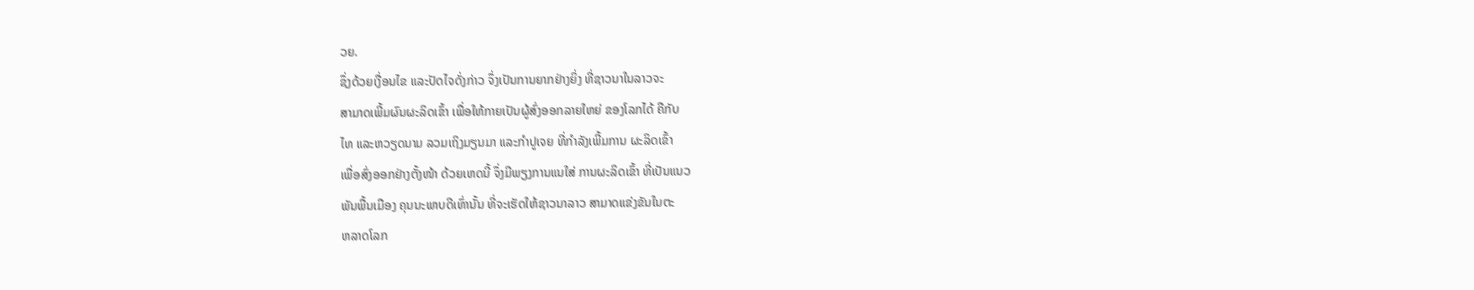ວຍ.
ຊຶ່ງດ້ວຍເງື່ອນໄຂ ແລະປັດໄຈດັ່ງກ່າວ ຈຶ່ງເປັນການຍາກຢ່າງຍິ່ງ ທີ່ຊາວນາໃນລາວຈະ
ສາມາດເພີ້ມຜົນຜະລິດເຂົ້າ ເພື່ອໃຫ້ກາຍເປັນຜູ້ສົ່ງອອກລາຍໃຫຍ່ ຂອງໂລກໄດ້ ຄືກັບ
ໄທ ແລະຫວຽດນາມ ລວມເຖິງມຽນມາ ແລະກຳປູເຈຍ ທີ່ກຳລັງເພີ້ມການ ຜະລິດເຂົ້າ
ເພື່ອສົ່ງອອກຢ່າງຕັ້ງໜ້າ ດ້ວຍເຫດນີ້ ຈຶ່ງມີພຽງການແນໃສ່ ການຜະລິດເຂົ້າ ທີ່ເປັນແນວ
ພັນພື້ນເມືອງ ຄຸນນະພາບດີເທົ່ານັ້ນ ທີ່ຈະເຮັດໃຫ້ຊາວນາລາວ ສາມາດແຂ່ງຂັນໃນຕະ
ຫລາດໂລກ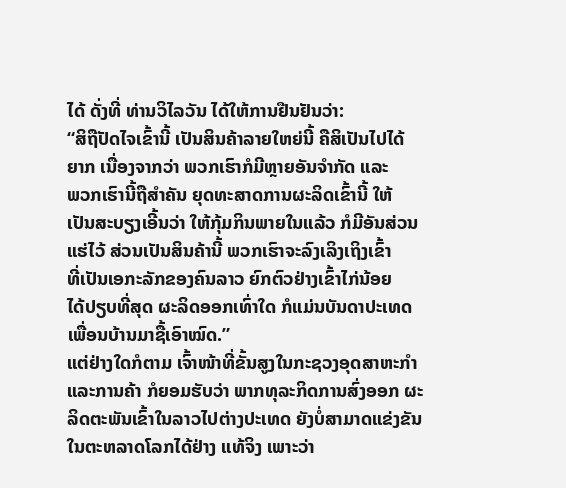ໄດ້ ດັ່ງທີ່ ທ່ານວິໄລວັນ ໄດ້ໃຫ້ການຢືນຢັນວ່າ:
“ສິຖືປັດໄຈເຂົ້ານີ້ ເປັນສິນຄ້າລາຍໃຫຍ່ນີ້ ຄືສິເປັນໄປໄດ້
ຍາກ ເນື່ອງຈາກວ່າ ພວກເຮົາກໍມີຫຼາຍອັນຈຳກັດ ແລະ
ພວກເຮົານີ້ຖືສຳຄັນ ຍຸດທະສາດການຜະລິດເຂົ້ານີ້ ໃຫ້
ເປັນສະບຽງເອີ້ນວ່າ ໃຫ້ກຸ້ມກິນພາຍໃນແລ້ວ ກໍມີອັນສ່ວນ
ແຮ່ໄວ້ ສ່ວນເປັນສິນຄ້ານີ້ ພວກເຮົາຈະລົງເລິງເຖິງເຂົ້າ
ທີ່ເປັນເອກະລັກຂອງຄົນລາວ ຍົກຕົວຢ່າງເຂົ້າໄກ່ນ້ອຍ
ໄດ້ປຽບທີ່ສຸດ ຜະລິດອອກເທົ່າໃດ ກໍແມ່ນບັນດາປະເທດ
ເພື່ອນບ້ານມາຊື້ເອົາໝົດ.”
ແຕ່ຢ່າງໃດກໍຕາມ ເຈົ້າໜ້າທີ່ຂັ້ນສູງໃນກະຊວງອຸດສາຫະກຳ
ແລະການຄ້າ ກໍຍອມຮັບວ່າ ພາກທຸລະກິດການສົ່ງອອກ ຜະ
ລິດຕະພັນເຂົ້າໃນລາວໄປຕ່າງປະເທດ ຍັງບໍ່ສາມາດແຂ່ງຂັນ
ໃນຕະຫລາດໂລກໄດ້ຢ່າງ ແທ້ຈິງ ເພາະວ່າ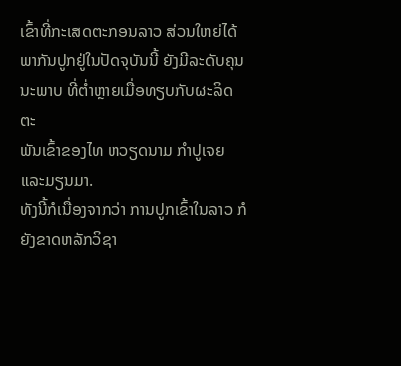ເຂົ້າທີ່ກະເສດຕະກອນລາວ ສ່ວນໃຫຍ່ໄດ້
ພາກັນປູກຢູ່ໃນປັດຈຸບັນນີ້ ຍັງມີລະດັບຄຸນນະພາບ ທີ່ຕ່ຳຫຼາຍເມື່ອທຽບກັບຜະລິດຕະ
ພັນເຂົ້າຂອງໄທ ຫວຽດນາມ ກຳປູເຈຍ ແລະມຽນມາ.
ທັງນີ້ກໍເນື່ອງຈາກວ່າ ການປູກເຂົ້າໃນລາວ ກໍຍັງຂາດຫລັກວິຊາ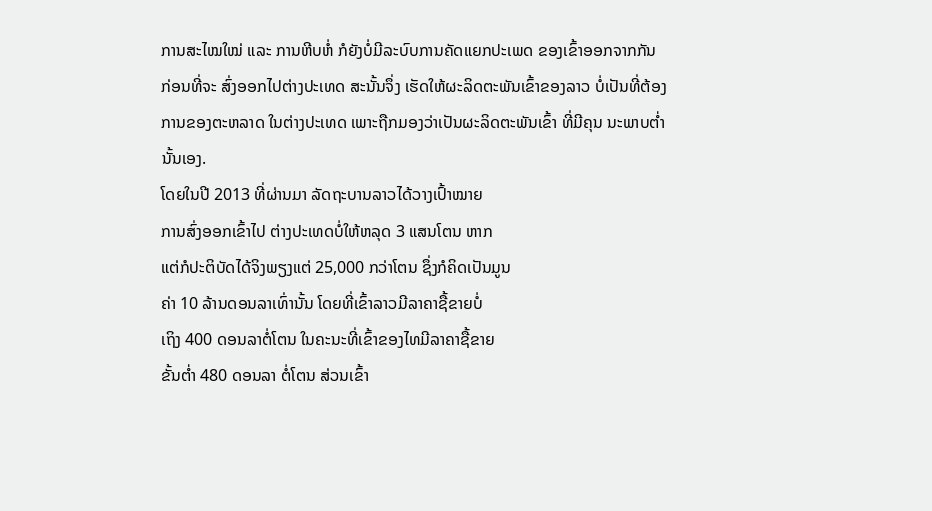ການສະໄໝໃໝ່ ແລະ ການຫີບຫໍ່ ກໍຍັງບໍ່ມີລະບົບການຄັດແຍກປະເພດ ຂອງເຂົ້າອອກຈາກກັນ ກ່ອນທີ່ຈະ ສົ່ງອອກໄປຕ່າງປະເທດ ສະນັ້ນຈຶ່ງ ເຮັດໃຫ້ຜະລິດຕະພັນເຂົ້າຂອງລາວ ບໍ່ເປັນທີ່ຕ້ອງ ການຂອງຕະຫລາດ ໃນຕ່າງປະເທດ ເພາະຖືກມອງວ່າເປັນຜະລິດຕະພັນເຂົ້າ ທີ່ມີຄຸນ ນະພາບຕ່ຳນັ້ນເອງ.
ໂດຍໃນປີ 2013 ທີ່ຜ່ານມາ ລັດຖະບານລາວໄດ້ວາງເປົ້າໝາຍ
ການສົ່ງອອກເຂົ້າໄປ ຕ່າງປະເທດບໍ່ໃຫ້ຫລຸດ 3 ແສນໂຕນ ຫາກ
ແຕ່ກໍປະຕິບັດໄດ້ຈິງພຽງແຕ່ 25,000 ກວ່າໂຕນ ຊຶ່ງກໍຄິດເປັນມູນ
ຄ່າ 10 ລ້ານດອນລາເທົ່ານັ້ນ ໂດຍທີ່ເຂົ້າລາວມີລາຄາຊື້ຂາຍບໍ່
ເຖິງ 400 ດອນລາຕໍ່ໂຕນ ໃນຄະນະທີ່ເຂົ້າຂອງໄທມີລາຄາຊື້ຂາຍ
ຂັ້ນຕ່ຳ 480 ດອນລາ ຕໍ່ໂຕນ ສ່ວນເຂົ້າ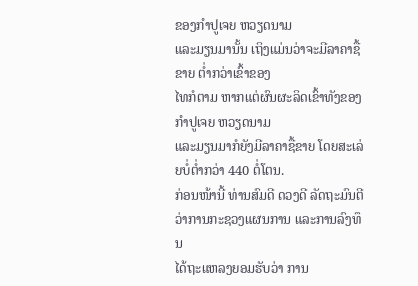ຂອງກຳປູເຈຍ ຫວຽດນາມ
ແລະມຽນມານັ້ນ ເຖິງແມ່ນວ່າຈະມີລາຄາຊື້ຂາຍ ຕ່ຳກວ່າເຂົ້າຂອງ
ໄທກໍຕາມ ຫາກແຕ່ຜົນຜະລິດເຂົ້າທັງຂອງກຳປູເຈຍ ຫວຽດນາມ
ແລະມຽນມາກໍຍັງມີລາຄາຊື້ຂາຍ ໂດຍສະເລ່ຍບໍ່ຕ່ຳກວ່າ 440 ຕໍ່ໂຕນ.
ກ່ອນໜ້ານີ້ ທ່ານສົມດີ ດວງດີ ລັດຖະມົນຕີວ່າການກະຊວງແຜນການ ແລະການລົງທຶນ
ໄດ້ຖະແຫລງຍອມຮັບວ່າ ການ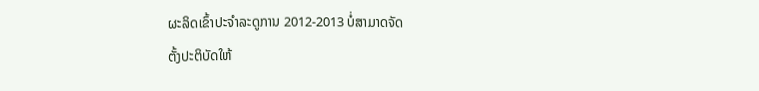ຜະລິດເຂົ້າປະຈຳລະດູການ 2012-2013 ບໍ່ສາມາດຈັດ
ຕັ້ງປະຕິບັດໃຫ້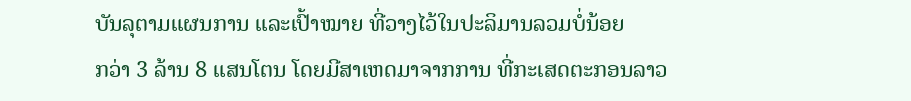ບັນລຸຕາມແຜນການ ແລະເປົ້າໝາຍ ທີ່ວາງໄວ້ໃນປະລິມານລວມບໍ່ນ້ອຍ
ກວ່າ 3 ລ້ານ 8 ແສນໂຕນ ໂດຍມີສາເຫດມາຈາກການ ທີ່ກະເສດຕະກອນລາວ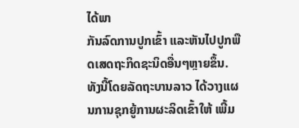ໄດ້ພາ
ກັນລົດການປູກເຂົ້າ ແລະຫັນໄປປູກພືດເສດຖະກິດຊະນິດອື່ນໆຫຼາຍຂຶ້ນ.
ທັງນີ້ໂດຍລັດຖະບານລາວ ໄດ້ວາງແຜນການຊຸກຍູ້ການຜະລິດເຂົ້າໃຫ້ ເພີ້ມ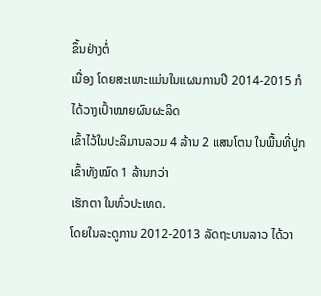ຂຶ້ນຢ່າງຕໍ່
ເນື່ອງ ໂດຍສະເພາະແມ່ນໃນແຜນການປີ 2014-2015 ກໍໄດ້ວາງເປົ້າໝາຍຜົນຜະລິດ
ເຂົ້າໄວ້ໃນປະລິມານລວມ 4 ລ້ານ 2 ແສນໂຕນ ໃນພື້ນທີ່ປູກເຂົ້າທັງໝົດ 1 ລ້ານກວ່າ
ເຮັກຕາ ໃນທົ່ວປະເທດ.
ໂດຍໃນລະດູການ 2012-2013 ລັດຖະບານລາວ ໄດ້ວາ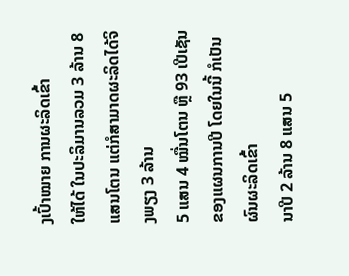ງເປົ້າໝາຍ ການຜະລິດເຂົ້າ
ໃຫ້ໄດ້ ໃນປະລິມານລວມ 3 ລ້ານ 8 ແສນໂຕນ ແຕ່ກໍສາມາດຜະລິດໄດ້ຈິງພຽງ 3 ລ້ານ
5 ແສນ 4 ໝື່ນໂຕນ ຫຼື 93 ເປີເຊັນ ຂອງແຜນການປີ ໂດຍໃນນີ້ ກໍເປັນຜົນຜະລິດເຂົ້າ
ນາປີ 2 ລ້ານ 8 ແສນ 5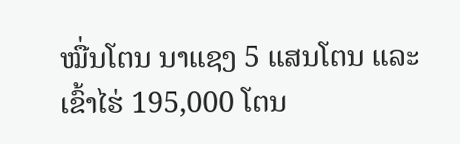ໝື່ນໂຕນ ນາແຊງ 5 ແສນໂຕນ ແລະເຂົ້າໄຮ່ 195,000 ໂຕນ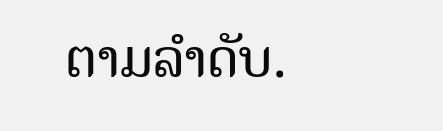ຕາມລຳດັບ.